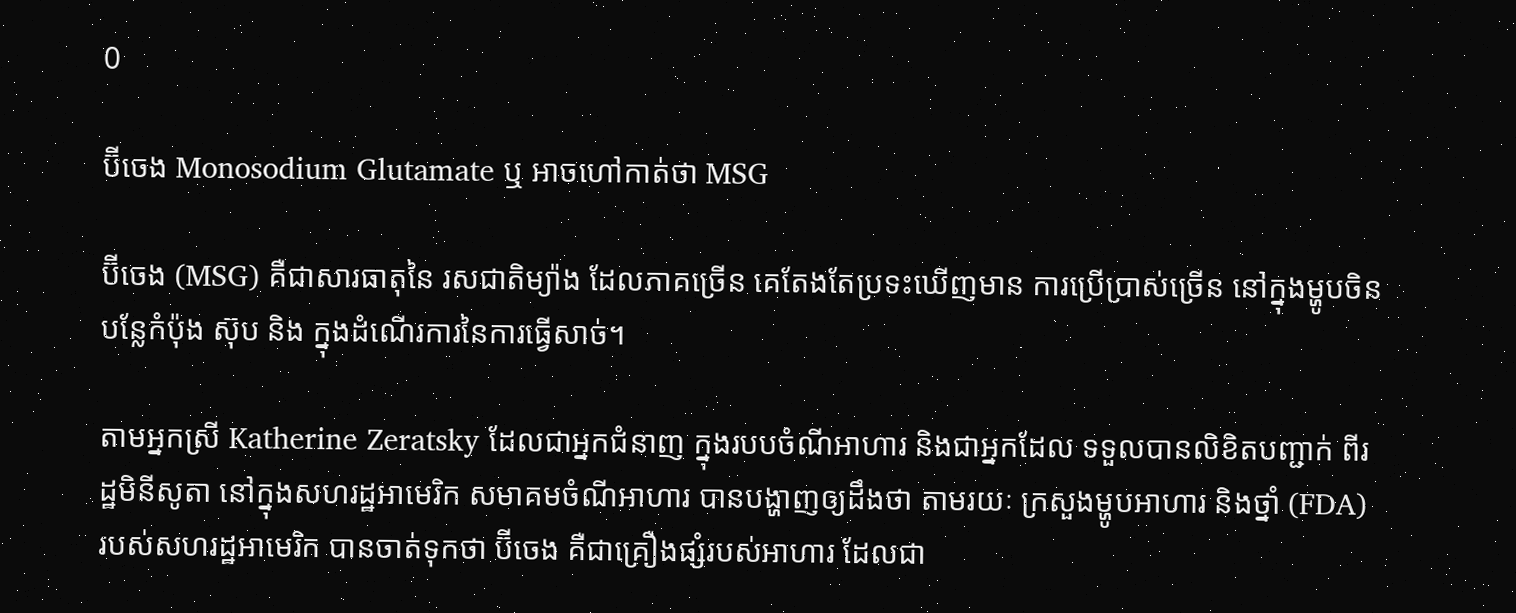0

ប៊ីចេង Monosodium Glutamate ឬ អាចហៅកាត់ថា MSG

ប៊ីចេង (MSG) គឺជាសារធាតុនៃ រសជាតិម្យ៉ាង ដែលភាគច្រើន គេតែងតែប្រទះឃើញមាន ការប្រើប្រាស់ច្រើន នៅក្នុងម្ហូបចិន បន្លែកំប៉ុង ស៊ុប និង ក្នុងដំណើរការនៃការធ្វើសាច់។

តាមអ្នកស្រី Katherine Zeratsky ដែលជាអ្នកជំនាញ ក្នុងរបបចំណីអាហារ និងជាអ្នកដែល ទទួលបានលិខិតបញ្ជាក់ ពីរដ្ឋមិនីសូតា នៅក្នុងសហរដ្ឋអាមេរិក សមាគមចំណីអាហារ បានបង្ហាញឲ្យដឹងថា តាមរយៈ ក្រសួងម្ហូបអាហារ និងថ្នាំ (FDA) របស់សហរដ្ឋអាមេរិក បានចាត់ទុកថា ប៊ីចេង គឺជាគ្រឿងផ្សំរបស់អាហារ ដែលជា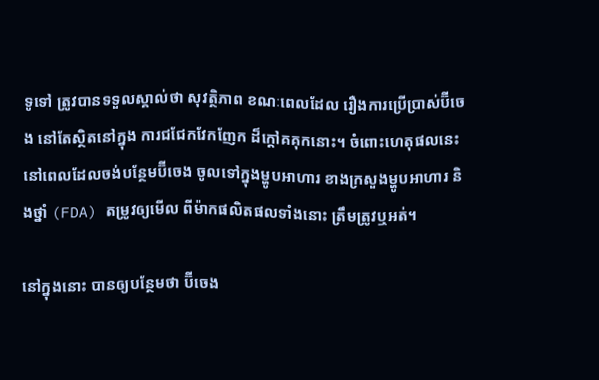ទូទៅ ត្រូវបានទទួលស្គាល់ថា សុវត្ថិភាព ខណៈពេលដែល រឿងការប្រើប្រាស់ប៊ីចេង នៅតែស្ថិតនៅក្នុង ការជជែកវែកញែក ដ៏ក្ដៅគគុកនោះ។ ចំពោះហេតុផលនេះ នៅពេលដែលចង់បន្ថែមប៊ីចេង ចូលទៅក្នុងម្ហូបអាហារ ខាងក្រសួងម្ហូបអាហារ និងថ្នាំ (FDA) តម្រូវឲ្យមើល ពីម៉ាកផលិតផលទាំងនោះ ត្រឹមត្រូវឬអត់។

នៅក្នុងនោះ បានឲ្យបន្ថែមថា ប៊ីចេង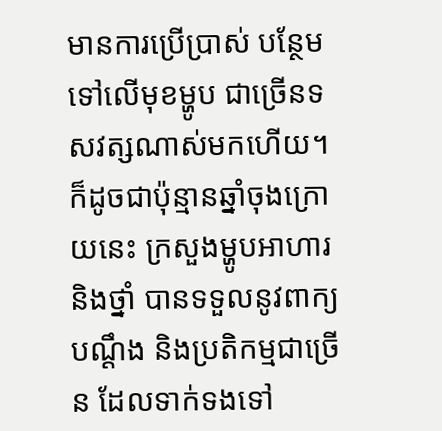មានការប្រើប្រាស់ បន្ថែមទៅលើមុខម្ហូប ជាច្រើនទសវត្សណាស់មកហើយ។ ក៏ដូចជាប៉ុន្មានឆ្នាំចុងក្រោយនេះ ក្រសួងម្ហូបអាហារ និងថ្នាំ បានទទួលនូវពាក្យបណ្ដឹង និងប្រតិកម្មជាច្រើន ដែលទាក់ទងទៅ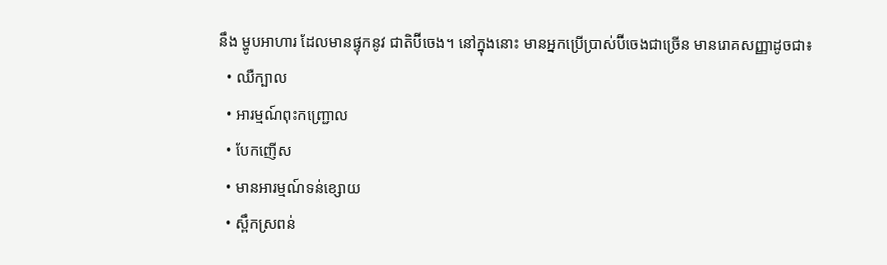នឹង ម្ហូបអាហារ ដែលមានផ្ទុកនូវ ជាតិប៊ីចេង។ នៅក្នុងនោះ មានអ្នកប្រើប្រាស់ប៊ីចេងជាច្រើន មានរោគសញ្ញាដូចជា៖
  • ឈឺក្បាល
  • អារម្មណ៍ពុះកញ្ជ្រោល
  • បែកញើស
  • មានអារម្មណ៍ទន់ខ្សោយ
  • ស្ពឹកស្រពន់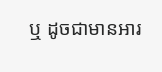ឬ ដូចជាមានអារ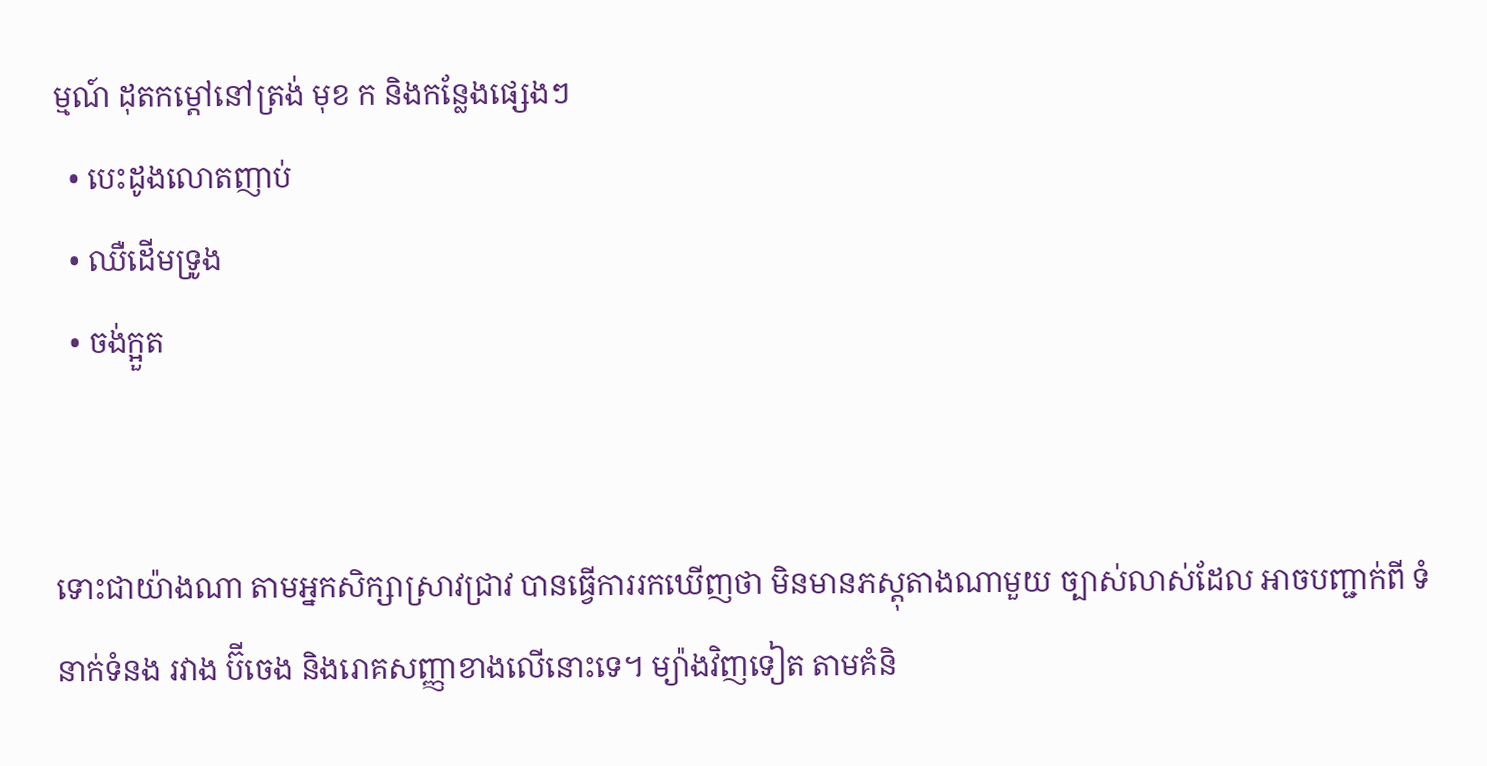ម្មណ៍ ដុតកម្ដៅនៅត្រង់ មុខ ក និងកន្លែងផ្សេងៗ
  • បេះដូងលោតញាប់
  • ឈឺដើមទ្រូង
  • ចង់ក្អួត


ទោះជាយ៉ាងណា តាមអ្នកសិក្សាស្រាវជ្រាវ បានធ្វើការរកឃើញថា មិនមានភស្ដុតាងណាមួយ ច្បាស់លាស់ដែល អាចបញ្ជាក់ពី ទំនាក់ទំនង រវាង ប៊ីចេង និងរោគសញ្ញាខាងលើនោះទេ។ ម្យ៉ាងវិញទៀត តាមគំនិ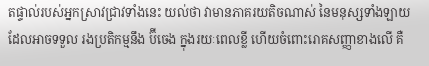តផ្ទាល់របស់អ្នកស្រាវជ្រាវទាំងនេះ យល់ថា វាមានភាគរយតិចណាស់ នៃមនុស្សទាំងឡាយ ដែលអាចទទួល រងប្រតិកម្មនឹង ប៊ីចេង ក្នុងរយៈពេលខ្លី ហើយចំពោះរោគសញ្ញាខាងលើ គឺ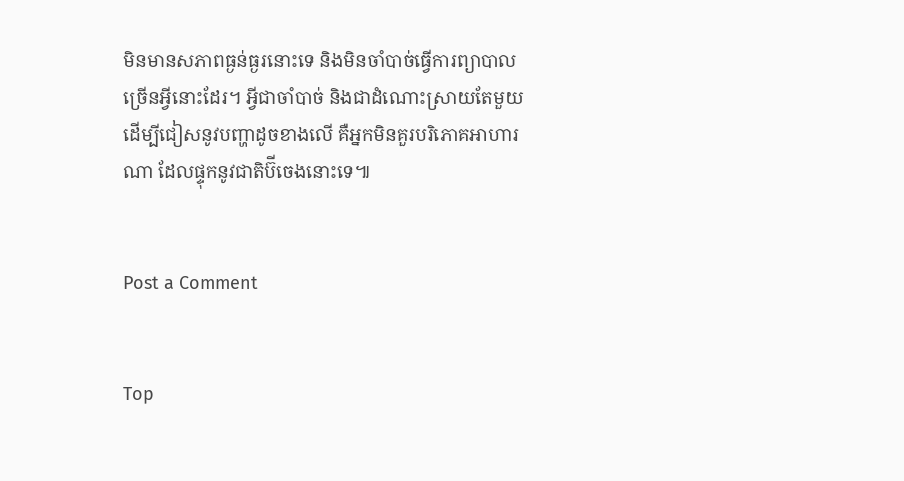មិនមានសភាពធ្ងន់ធ្ងរនោះទេ និងមិនចាំបាច់ធ្វើការព្យាបាល ច្រើនអ្វីនោះដែរ។ អ្វីជាចាំបាច់ និងជាដំណោះស្រាយតែមួយ ដើម្បីជៀសនូវបញ្ហាដូចខាងលើ គឺអ្នកមិនគួរបរិភោគអាហារណា ដែលផ្ទុកនូវជាតិប៊ីចេងនោះទេ៕


Post a Comment


Top